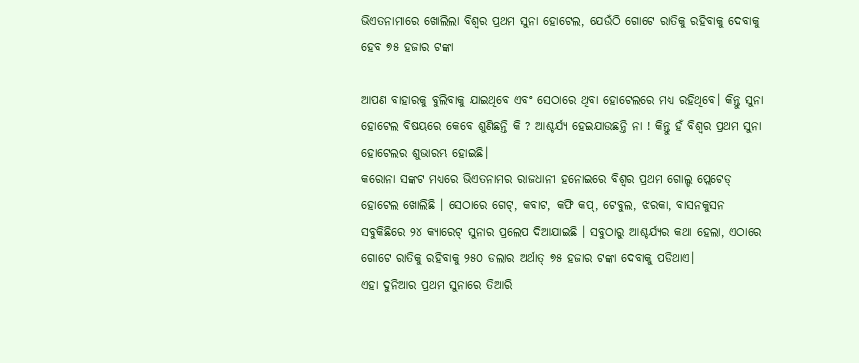ଭିଏତନାମାରେ ଖୋଲିଲା ବିଶ୍ୱର ପ୍ରଥମ ସୁନା ହୋଟେଲ, ଯେଉଁଠି ଗୋଟେ ରାତିକୁ ରହିବାକୁ ଦେବାକୁ ହେବ ୭୫ ହଜାର ଟଙ୍କା

ଆପଣ ବାହାରକୁ ବୁଲିବାକୁ ଯାଇଥିବେ ଏବଂ ସେଠାରେ ଥିବା ହୋଟେଲରେ ମଧ୍ୟ ରହିଥିବେ। କିନ୍ତୁ ସୁନା ହୋଟେଲ ବିଷୟରେ କେବେ ଶୁଣିଛନ୍ତି କି ? ଆଶ୍ଚର୍ଯ୍ୟ ହେଇଯାଉଛନ୍ତି ନା ! କିନ୍ତୁ ହଁ ବିଶ୍ୱର ପ୍ରଥମ ସୁନା ହୋଟେଲର ଶୁଭାରମ୍ଭ ହୋଇଛି।
କରୋନା ସଙ୍କଟ ମଧ୍ୟରେ ଭିଏତନାମର ରାଜଧାନୀ ହନୋଇରେ ବିଶ୍ୱର ପ୍ରଥମ ଗୋଲ୍ଡ ପ୍ଲେଟେଡ୍ ହୋଟେଲ ଖୋଲିଛି । ସେଠାରେ ଗେଟ୍, କବାଟ, କଫି କପ୍, ଟେବୁଲ, ଝରକା, ବାସନକୁସନ ସବୁକିଛିରେ ୨୪ କ୍ୟାରେଟ୍ ସୁନାର ପ୍ରଲେପ ଦିଆଯାଇଛି । ସବୁଠାରୁ ଆଶ୍ଚର୍ଯ୍ୟର କଥା ହେଲା, ଏଠାରେ ଗୋଟେ ରାତିକୁ ରହିବାକୁ ୨୫୦ ଡଲାର ଅର୍ଥାତ୍ ୭୫ ହଜାର ଟଙ୍କା ଦେବାକୁ ପଡିଥାଏ।
ଏହା ଦୁନିଆର ପ୍ରଥମ ସୁନାରେ ତିଆରି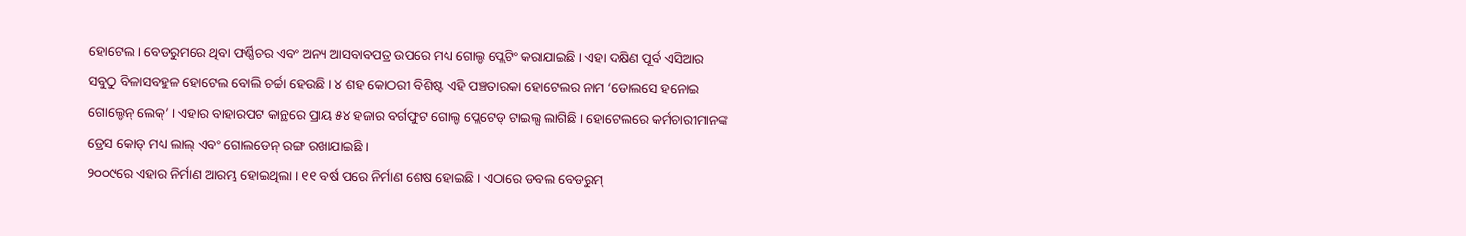ହୋଟେଲ। ବେଡରୁମରେ ଥିବା ଫର୍ଣ୍ଣିଚର ଏବଂ ଅନ୍ୟ ଆସବାବପତ୍ର ଉପରେ ମଧ୍ୟ ଗୋଲ୍ଡ ପ୍ଲେଟିଂ କରାଯାଇଛି । ଏହା ଦକ୍ଷିଣ ପୂର୍ବ ଏସିଆର ସବୁଠୁ ବିଳାସବହୁଳ ହୋଟେଲ ବୋଲି ଚର୍ଚ୍ଚା ହେଉଛି । ୪ ଶହ କୋଠରୀ ବିଶିଷ୍ଟ ଏହି ପଞ୍ଚତାରକା ହୋଟେଲର ନାମ ‘ଡୋଲସେ ହନୋଇ ଗୋଲ୍ଡେନ୍ ଲେକ୍’ । ଏହାର ବାହାରପଟ କାନ୍ଥରେ ପ୍ରାୟ ୫୪ ହଜାର ବର୍ଗଫୁଟ ଗୋଲ୍ଡ ପ୍ଲେଟେଡ୍ ଟାଇଲ୍ସ ଲାଗିଛି । ହୋଟେଲରେ କର୍ମଚାରୀମାନଙ୍କ ଡ୍ରେସ କୋଡ୍ ମଧ୍ୟ ଲାଲ୍ ଏବଂ ଗୋଲଡେନ୍ ରଙ୍ଗ ରଖାଯାଇଛି ।
୨୦୦୯ରେ ଏହାର ନିର୍ମାଣ ଆରମ୍ଭ ହୋଇଥିଲା । ୧୧ ବର୍ଷ ପରେ ନିର୍ମାଣ ଶେଷ ହୋଇଛି । ଏଠାରେ ଡବଲ ବେଡରୁମ୍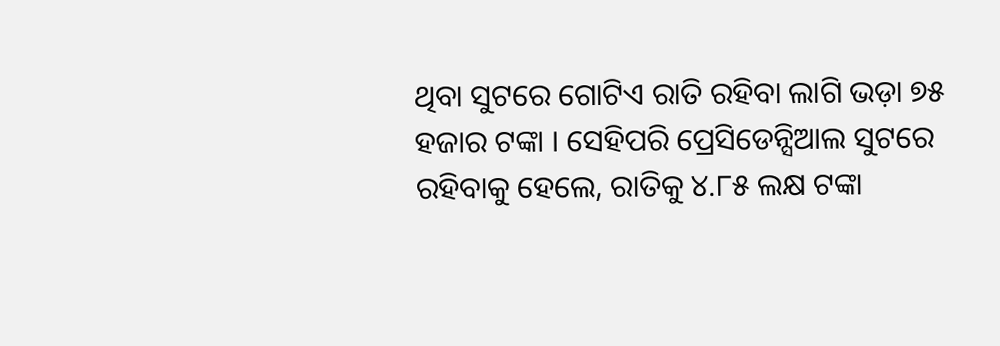ଥିବା ସୁଟରେ ଗୋଟିଏ ରାତି ରହିବା ଲାଗି ଭଡ଼ା ୭୫ ହଜାର ଟଙ୍କା । ସେହିପରି ପ୍ରେସିଡେନ୍ସିଆଲ ସୁଟରେ ରହିବାକୁ ହେଲେ, ରାତିକୁ ୪.୮୫ ଲକ୍ଷ ଟଙ୍କା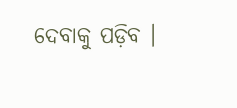ଦେବାକୁ ପଡ଼ିବ ।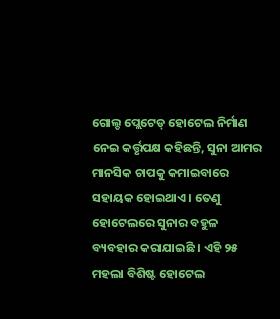ଗୋଲ୍ଡ ପ୍ଲେଟେଡ୍ ହୋଟେଲ ନିର୍ମାଣ ନେଇ କର୍ତ୍ତୃପକ୍ଷ କହିଛନ୍ତି, ସୁନା ଆମର ମାନସିକ ଚାପକୁ କମାଇବାରେ ସହାୟକ ହୋଇଥାଏ । ତେଣୁ ହୋଟେଲରେ ସୁନାର ବହୁଳ ବ୍ୟବହାର କରାଯାଇଛି । ଏହି ୨୫ ମହଲା ବିଶିଷ୍ଟ ହୋଟେଲ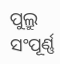ପୁଲ୍ରୁ ସଂପୂର୍ଣ୍ଣ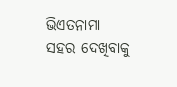ଭିଏତନାମା ସହର ଦେଖିବାକୁ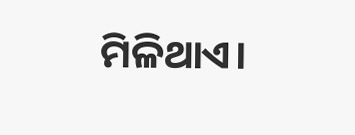ମିଳିଥାଏ।